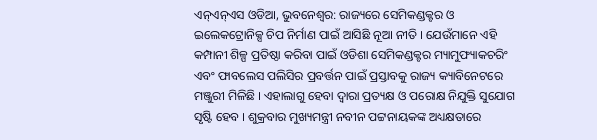ଏନ୍ଏନ୍ଏସ ଓଡିଆ, ଭୁବନେଶ୍ୱର: ରାଜ୍ୟରେ ସେମିକଣ୍ଡକ୍ଟର ଓ ଇଲେକଟ୍ରୋନିକ୍ସ ଚିପ ନିର୍ମାଣ ପାଇଁ ଆସିଛି ନୂଆ ନୀତି । ଯେଉଁମାନେ ଏହି କମ୍ପାନୀ ଶିଳ୍ପ ପ୍ରତିଷ୍ଠା କରିବା ପାଇଁ ଓଡିଶା ସେମିକଣ୍ଡକ୍ଟର ମ୍ୟାମୁଫ୍ୟାକଚରିଂ ଏବଂ ଫାବଲେସ ପଲିସିର ପ୍ରବର୍ତ୍ତନ ପାଇଁ ପ୍ରସ୍ତାବକୁ ରାଜ୍ୟ କ୍ୟାବିନେଟରେ ମଞ୍ଜୁରୀ ମିଳିଛି । ଏହାଲାଗୁ ହେବା ଦ୍ୱାରା ପ୍ରତ୍ୟକ୍ଷ ଓ ପରୋକ୍ଷ ନିଯୁକ୍ତି ସୁଯୋଗ ସୃଷ୍ଟି ହେବ । ଶୁକ୍ରବାର ମୁଖ୍ୟମନ୍ତ୍ରୀ ନବୀନ ପଟ୍ଟନାୟକଙ୍କ ଅଧ୍ୟକ୍ଷତାରେ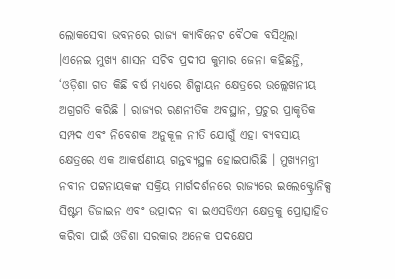ଲୋକସେବା ଭବନରେ ରାଜ୍ୟ କ୍ୟାବିନେଟ ବୈଠକ ବସିଥିଲା ।ଏନେଇ ମୁଖ୍ୟ ଶାସନ ସଚିବ ପ୍ରଦୀପ କୁମାର ଜେନା କହିଛନ୍ତି, ‘ଓଡ଼ିଶା ଗତ କିଛି ବର୍ଷ ମଧ୍ୟରେ ଶିଳ୍ପାୟନ କ୍ଷେତ୍ରରେ ଉଲ୍ଲେଖନୀୟ ଅଗ୍ରଗତି କରିଛି । ରାଜ୍ୟର ରଣନୀତିକ ଅବସ୍ଥାନ, ପ୍ରଚୁର ପ୍ରାକୃତିକ ସମ୍ପଦ ଏବଂ ନିବେଶକ ଅନୁକୂଳ ନୀତି ଯୋଗୁଁ ଏହା ବ୍ୟବସାୟ କ୍ଷେତ୍ରରେ ଏକ ଆକର୍ଷଣୀୟ ଗନ୍ତବ୍ୟସ୍ଥଳ ହୋଇପାରିଛି । ମୁଖ୍ୟମନ୍ତ୍ରୀ ନବୀନ ପଟ୍ଟନାୟକଙ୍କ ସକ୍ରିୟ ମାର୍ଗଦର୍ଶନରେ ରାଜ୍ୟରେ ଇଲେକ୍ଟ୍ରୋନିକ୍ସ ସିଷ୍ଟମ ଡିଜାଇନ ଏବଂ ଉତ୍ପାଦନ ବା ଇଏସଡିଏମ କ୍ଷେତ୍ରକୁ ପ୍ରୋତ୍ସାହିତ କରିବା ପାଇଁ ଓଡିଶା ସରକାର ଅନେକ ପଦକ୍ଷେପ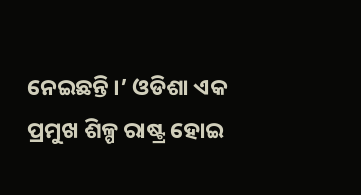ନେଇଛନ୍ତି ।’ ଓଡିଶା ଏକ ପ୍ରମୁଖ ଶିଳ୍ପ ରାଷ୍ଟ୍ର ହୋଇ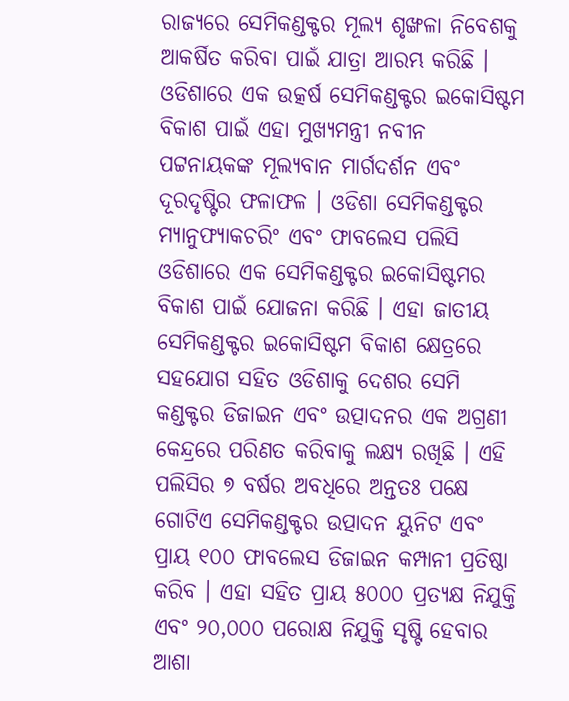ରାଜ୍ୟରେ ସେମିକଣ୍ଡକ୍ଟର ମୂଲ୍ୟ ଶୃଙ୍ଖଳା ନିବେଶକୁ ଆକର୍ଷିତ କରିବା ପାଇଁ ଯାତ୍ରା ଆରମ୍ଭ କରିଛି । ଓଡିଶାରେ ଏକ ଉତ୍କର୍ଷ ସେମିକଣ୍ଡକ୍ଟର ଇକୋସିଷ୍ଟମ ବିକାଶ ପାଇଁ ଏହା ମୁଖ୍ୟମନ୍ତ୍ରୀ ନବୀନ ପଟ୍ଟନାୟକଙ୍କ ମୂଲ୍ୟବାନ ମାର୍ଗଦର୍ଶନ ଏବଂ ଦୂରଦୃଷ୍ଟିର ଫଳାଫଳ । ଓଡିଶା ସେମିକଣ୍ଡକ୍ଟର ମ୍ୟାନୁଫ୍ୟାକଚରିଂ ଏବଂ ଫାବଲେସ ପଲିସି ଓଡିଶାରେ ଏକ ସେମିକଣ୍ଡକ୍ଟର ଇକୋସିଷ୍ଟମର ବିକାଶ ପାଇଁ ଯୋଜନା କରିଛି । ଏହା ଜାତୀୟ ସେମିକଣ୍ଡକ୍ଟର ଇକୋସିଷ୍ଟମ ବିକାଶ କ୍ଷେତ୍ରରେ ସହଯୋଗ ସହିତ ଓଡିଶାକୁ ଦେଶର ସେମି କଣ୍ଡକ୍ଟର ଡିଜାଇନ ଏବଂ ଉତ୍ପାଦନର ଏକ ଅଗ୍ରଣୀ କେନ୍ଦ୍ରରେ ପରିଣତ କରିବାକୁ ଲକ୍ଷ୍ୟ ରଖିଛି । ଏହି ପଲିସିର ୭ ବର୍ଷର ଅବଧିରେ ଅନ୍ତତଃ ପକ୍ଷେ ଗୋଟିଏ ସେମିକଣ୍ଡକ୍ଟର ଉତ୍ପାଦନ ୟୁନିଟ ଏବଂ ପ୍ରାୟ ୧୦୦ ଫାବଲେସ ଡିଜାଇନ କମ୍ପାନୀ ପ୍ରତିଷ୍ଠା କରିବ । ଏହା ସହିତ ପ୍ରାୟ ୫୦୦୦ ପ୍ରତ୍ୟକ୍ଷ ନିଯୁକ୍ତି ଏବଂ ୨୦,୦୦୦ ପରୋକ୍ଷ ନିଯୁକ୍ତି ସୃଷ୍ଟି ହେବାର ଆଶା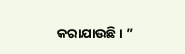କରାଯାଉଛି । ”